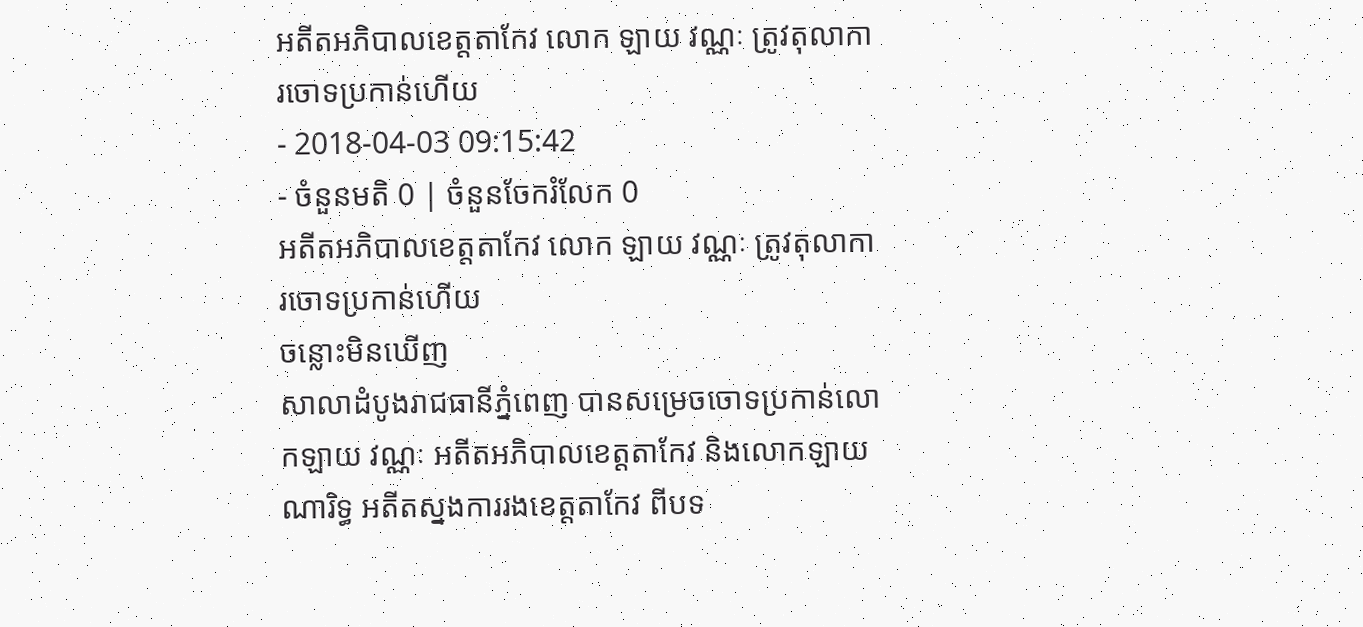អតីតអភិបាលខេត្តតាកែវ លោក ឡាយ វណ្ណៈ ត្រូវតុលាការចោទប្រកាន់ហើយ
- 2018-04-03 09:15:42
- ចំនួនមតិ 0 | ចំនួនចែករំលែក 0
អតីតអភិបាលខេត្តតាកែវ លោក ឡាយ វណ្ណៈ ត្រូវតុលាការចោទប្រកាន់ហើយ
ចន្លោះមិនឃើញ
សាលាដំបូងរាជធានីភ្នំពេញ បានសម្រេចចោទប្រកាន់លោកឡាយ វណ្ណៈ អតីតអភិបាលខេត្តតាកែវ និងលោកឡាយ ណារិទ្ធ អតីតស្នងការរងខេត្តតាកែវ ពីបទ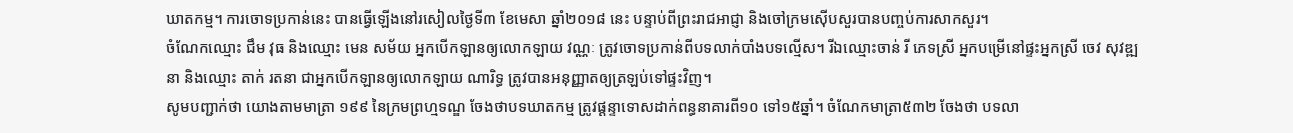ឃាតកម្ម។ ការចោទប្រកាន់នេះ បានធ្វើឡើងនៅរសៀលថ្ងៃទី៣ ខែមេសា ឆ្នាំ២០១៨ នេះ បន្ទាប់ពីព្រះរាជអាជ្ញា និងចៅក្រមស៊ើបសួរបានបញ្ចប់ការសាកសួរ។
ចំណែកឈ្មោះ ជឹម វុធ និងឈ្មោះ មេន សម័យ អ្នកបើកឡានឲ្យលោកឡាយ វណ្ណៈ ត្រូវចោទប្រកាន់ពីបទលាក់បាំងបទល្មើស។ រីឯឈ្មោះចាន់ រី ភេទស្រី អ្នកបម្រើនៅផ្ទះអ្នកស្រី ចេវ សុវឌ្ឍនា និងឈ្មោះ តាក់ រតនា ជាអ្នកបើកឡានឲ្យលោកឡាយ ណារិទ្ធ ត្រូវបានអនុញ្ញាតឲ្យត្រឡប់ទៅផ្ទះវិញ។
សូមបញ្ជាក់ថា យោងតាមមាត្រា ១៩៩ នៃក្រមព្រហ្មទណ្ឌ ចែងថាបទឃាតកម្ម ត្រូវផ្តន្ទាទោសដាក់ពន្ធនាគារពី១០ ទៅ១៥ឆ្នាំ។ ចំណែកមាត្រា៥៣២ ចែងថា បទលា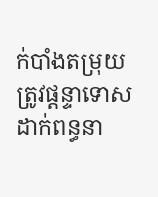ក់បាំងតម្រុយ ត្រូវផ្តន្ទាទោសដាក់ពន្ធនា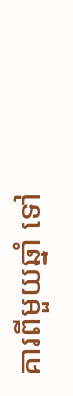គារពីមួយឆ្នាំ ទៅ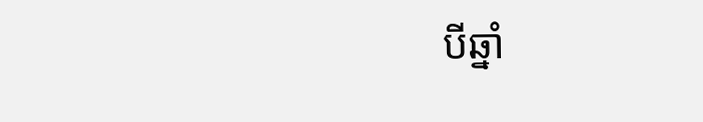បីឆ្នាំ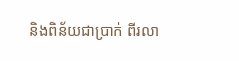និងពិន័យជាប្រាក់ ពីរលា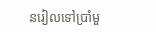នរៀលទៅប្រាំមួ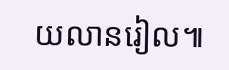យលានរៀល៕